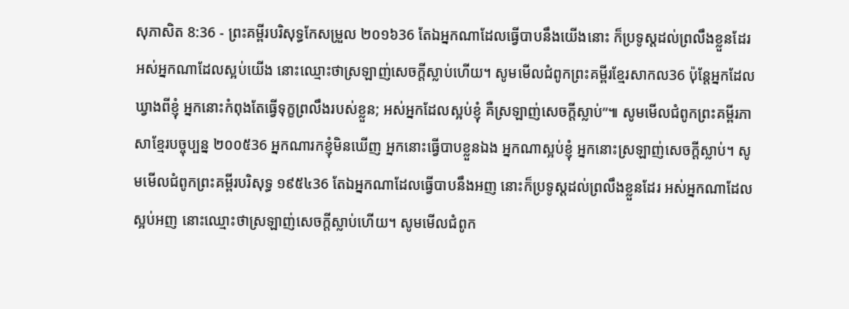សុភាសិត 8:36 - ព្រះគម្ពីរបរិសុទ្ធកែសម្រួល ២០១៦36 តែឯអ្នកណាដែលធ្វើបាបនឹងយើងនោះ ក៏ប្រទូស្តដល់ព្រលឹងខ្លួនដែរ អស់អ្នកណាដែលស្អប់យើង នោះឈ្មោះថាស្រឡាញ់សេចក្ដីស្លាប់ហើយ។ សូមមើលជំពូកព្រះគម្ពីរខ្មែរសាកល36 ប៉ុន្តែអ្នកដែលឃ្វាងពីខ្ញុំ អ្នកនោះកំពុងតែធ្វើទុក្ខព្រលឹងរបស់ខ្លួន; អស់អ្នកដែលស្អប់ខ្ញុំ គឺស្រឡាញ់សេចក្ដីស្លាប់”៕ សូមមើលជំពូកព្រះគម្ពីរភាសាខ្មែរបច្ចុប្បន្ន ២០០៥36 អ្នកណារកខ្ញុំមិនឃើញ អ្នកនោះធ្វើបាបខ្លួនឯង អ្នកណាស្អប់ខ្ញុំ អ្នកនោះស្រឡាញ់សេចក្ដីស្លាប់។ សូមមើលជំពូកព្រះគម្ពីរបរិសុទ្ធ ១៩៥៤36 តែឯអ្នកណាដែលធ្វើបាបនឹងអញ នោះក៏ប្រទូស្តដល់ព្រលឹងខ្លួនដែរ អស់អ្នកណាដែលស្អប់អញ នោះឈ្មោះថាស្រឡាញ់សេចក្ដីស្លាប់ហើយ។ សូមមើលជំពូក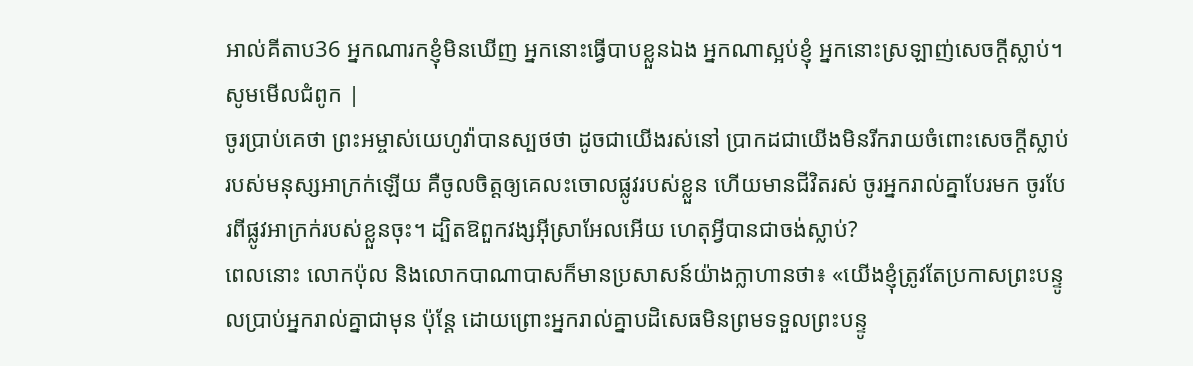អាល់គីតាប36 អ្នកណារកខ្ញុំមិនឃើញ អ្នកនោះធ្វើបាបខ្លួនឯង អ្នកណាស្អប់ខ្ញុំ អ្នកនោះស្រឡាញ់សេចក្ដីស្លាប់។ សូមមើលជំពូក |
ចូរប្រាប់គេថា ព្រះអម្ចាស់យេហូវ៉ាបានស្បថថា ដូចជាយើងរស់នៅ ប្រាកដជាយើងមិនរីករាយចំពោះសេចក្ដីស្លាប់របស់មនុស្សអាក្រក់ឡើយ គឺចូលចិត្តឲ្យគេលះចោលផ្លូវរបស់ខ្លួន ហើយមានជីវិតរស់ ចូរអ្នករាល់គ្នាបែរមក ចូរបែរពីផ្លូវអាក្រក់របស់ខ្លួនចុះ។ ដ្បិតឱពួកវង្សអ៊ីស្រាអែលអើយ ហេតុអ្វីបានជាចង់ស្លាប់?
ពេលនោះ លោកប៉ុល និងលោកបាណាបាសក៏មានប្រសាសន៍យ៉ាងក្លាហានថា៖ «យើងខ្ញុំត្រូវតែប្រកាសព្រះបន្ទូលប្រាប់អ្នករាល់គ្នាជាមុន ប៉ុន្តែ ដោយព្រោះអ្នករាល់គ្នាបដិសេធមិនព្រមទទួលព្រះបន្ទូ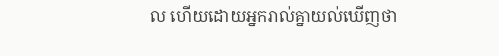ល ហើយដោយអ្នករាល់គ្នាយល់ឃើញថា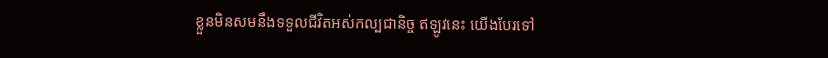ខ្លួនមិនសមនឹងទទួលជីវិតអស់កល្បជានិច្ច ឥឡូវនេះ យើងបែរទៅ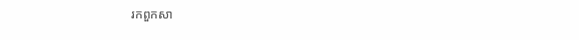រកពួកសា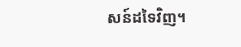សន៍ដទៃវិញ។